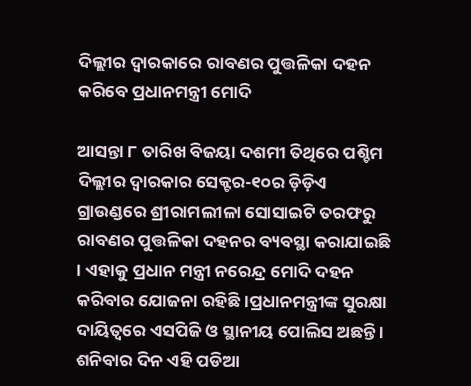ଦିଲ୍ଲୀର ଦ୍ଵାରକାରେ ରାବଣର ପୁତ୍ତଳିକା ଦହନ କରିବେ ପ୍ରଧାନମନ୍ତ୍ରୀ ମୋଦି

ଆସନ୍ତା ୮ ତାରିଖ ବିଜୟା ଦଶମୀ ତିଥିରେ ପଶ୍ଚିମ ଦିଲ୍ଲୀର ଦ୍ଵାରକାର ସେକ୍ଟର-୧୦ର ଡ଼ିଡ଼ିଏ ଗ୍ରାଉଣ୍ଡରେ ଶ୍ରୀରାମଲୀଳା ସୋସାଇଟି ତରଫରୁ ରାବଣର ପୁତ୍ତଳିକା ଦହନର ବ୍ୟବସ୍ଥା କରାଯାଇଛି । ଏହାକୁ ପ୍ରଧାନ ମନ୍ତ୍ରୀ ନରେନ୍ଦ୍ର ମୋଦି ଦହନ କରିବାର ଯୋଜନା ରହିଛି ।ପ୍ରଧାନମନ୍ତ୍ରୀଙ୍କ ସୁରକ୍ଷା ଦାୟିତ୍ୱରେ ଏସପିଜି ଓ ସ୍ଥାନୀୟ ପୋଲିସ ଅଛନ୍ତି । ଶନିବାର ଦିନ ଏହି ପଡିଆ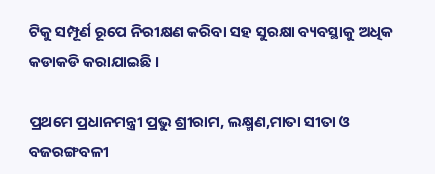ଟିକୁ ସମ୍ପୂର୍ଣ ରୂପେ ନିରୀକ୍ଷଣ କରିବା ସହ ସୁରକ୍ଷା ବ୍ୟବସ୍ଥାକୁ ଅଧିକ କଡାକଡି କରାଯାଇଛି ।

ପ୍ରଥମେ ପ୍ରଧାନମନ୍ତ୍ରୀ ପ୍ରଭୁ ଶ୍ରୀରାମ, ଲକ୍ଷ୍ମଣ,ମାତା ସୀତା ଓ ବଜରଙ୍ଗବଳୀ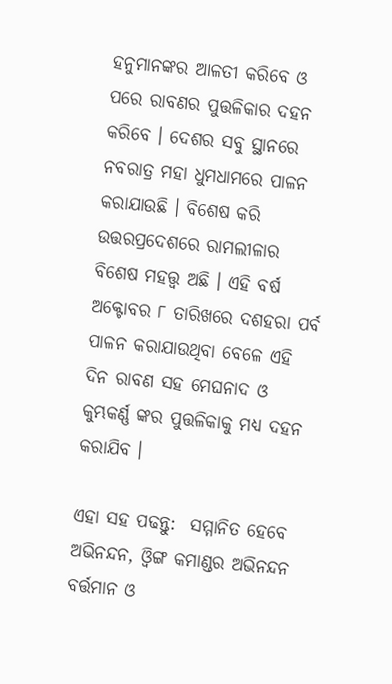ହନୁମାନଙ୍କର ଆଳତୀ କରିବେ ଓ ପରେ ରାବଣର ପୁତ୍ତଳିକାର ଦହନ କରିବେ । ଦେଶର ସବୁ ସ୍ଥାନରେ ନବରାତ୍ର ମହା ଧୁମଧାମରେ ପାଳନ କରାଯାଉଛି । ବିଶେଷ କରି ଉତ୍ତରପ୍ରଦେଶରେ ରାମଲୀଳାର ବିଶେଷ ମହତ୍ତ୍ୱ ଅଛି । ଏହି ବର୍ଷ ଅକ୍ଟୋବର ୮ ତାରିଖରେ ଦଶହରା ପର୍ବ ପାଳନ କରାଯାଉଥିବା ବେଳେ ଏହି ଦିନ ରାବଣ ସହ ମେଘନାଦ ଓ କୁମ୍ଭକର୍ଣ୍ଣ ଙ୍କର ପୁତ୍ତଳିକାକୁ ମଧ୍ୟ ଦହନ କରାଯିବ ।

ଏହା ସହ ପଢନ୍ତୁ:  ସମ୍ମାନିତ ହେବେ ଅଭିନନ୍ଦନ, ଓ୍ଵିଙ୍ଗ କମାଣ୍ଡର ଅଭିନନ୍ଦନ ବର୍ତ୍ତମାନ ଓ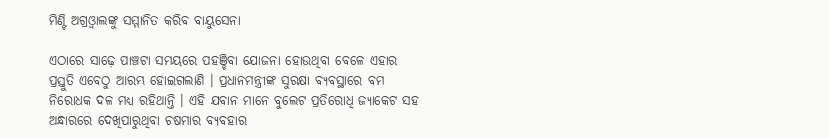ମିଣ୍ଟି ଅଗ୍ରଓ୍ଵାଲଙ୍କୁ ସମ୍ମାନିତ କରିବ ବାୟୁସେନା

ଏଠାରେ ସାଢ଼େ ପାଞ୍ଚଟା ସମୟରେ ପହଞ୍ଚିବା ଯୋଜନା ହୋଉଥିବା ବେଳେ ଏହାର ପ୍ରସ୍ତୁତି ଏବେଠୁ ଆରମ୍ଭ ହୋଇଗଲାଣି । ପ୍ରଧାନମନ୍ତ୍ରୀଙ୍କ ସୁରକ୍ଷା ବ୍ୟବସ୍ଥାରେ ବମ ନିରୋଧକ ଦଳ ମଧ୍ୟ ରହିଥାନ୍ତି । ଏହି ଯବାନ ମାନେ ବୁଲେଟ ପ୍ରତିରୋଧି ଜ୍ୟାକେଟ ସହ ଅନ୍ଧାରରେ ଦେଖିପାରୁଥିବା ଚଷମାର ବ୍ୟବହାର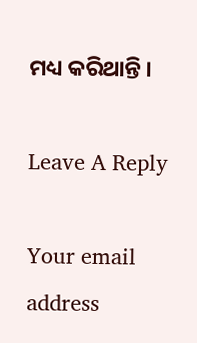ମଧ୍ୟ କରିଥାନ୍ତି ।

Leave A Reply

Your email address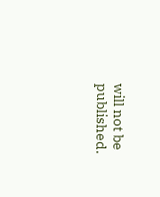will not be published.